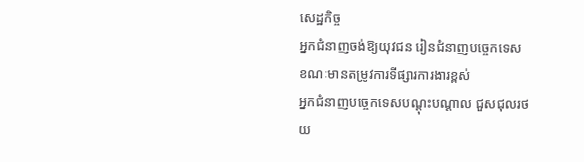សេដ្ឋកិច្ច
អ្នកជំនាញចង់ឱ្យយុវជន រៀនជំនាញបច្ចេកទេស ខណៈមានតម្រូវការទីផ្សារការងារខ្ពស់
អ្នកជំនាញបច្ចេកទេសបណ្ដុះបណ្ដាល ជួសជុលរថយ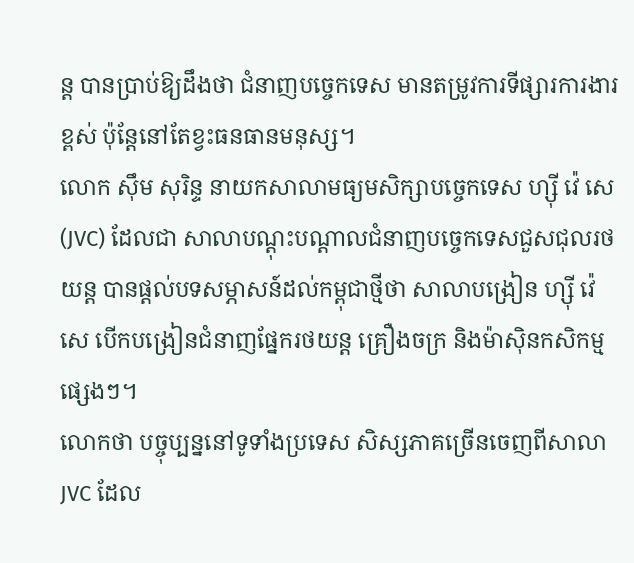ន្ត បានប្រាប់ឱ្យដឹងថា ជំនាញបច្ចេកទេស មានតម្រូវការទីផ្សារការងារខ្ពស់ ប៉ុន្តែនៅតែខ្វះធនធានមនុស្ស។
លោក ស៊ឹម សុរិន្ទ នាយកសាលាមធ្យមសិក្សាបច្ចេកទេស ហ្ស៊ី វ៉េ សេ (JVC) ដែលជា សាលាបណ្ដុះបណ្ដាលជំនាញបច្ចេកទេសជួសជុលរថយន្ត បានផ្ដល់បទសម្ភាសន៍ដល់កម្ពុជាថ្មីថា សាលាបង្រៀន ហ្ស៊ី វ៉េ សេ បើកបង្រៀនជំនាញផ្នែករថយន្ត គ្រឿងចក្រ និងម៉ាស៊ិនកសិកម្មផ្សេងៗ។
លោកថា បច្ចុប្បន្ននៅទូទាំងប្រទេស សិស្សភាគច្រើនចេញពីសាលា JVC ដែល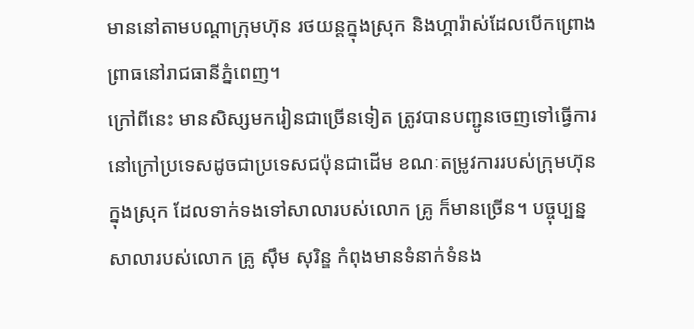មាននៅតាមបណ្ដាក្រុមហ៊ុន រថយន្តក្នុងស្រុក និងហ្គារ៉ាស់ដែលបើកព្រោងព្រាធនៅរាជធានីភ្នំពេញ។
ក្រៅពីនេះ មានសិស្សមករៀនជាច្រើនទៀត ត្រូវបានបញ្ជូនចេញទៅធ្វើការនៅក្រៅប្រទេសដូចជាប្រទេសជប៉ុនជាដើម ខណៈតម្រូវការរបស់ក្រុមហ៊ុនក្នុងស្រុក ដែលទាក់ទងទៅសាលារបស់លោក គ្រូ ក៏មានច្រើន។ បច្ចុប្បន្នសាលារបស់លោក គ្រូ ស៊ឹម សុរិន្ឌ កំពុងមានទំនាក់ទំនង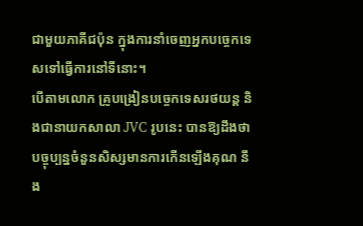ជាមួយភាគីជប៉ុន ក្នុងការនាំចេញអ្នកបច្ចេកទេសទៅធ្វើការនៅទីនោះ។
បើតាមលោក គ្រូបង្រៀនបច្ចេកទេសរថយន្ត និងជានាយកសាលា JVC រូបនេះ បានឱ្យដឹងថា បច្ចុប្បន្នចំនួនសិស្សមានការកើនឡើងគុណ នឹង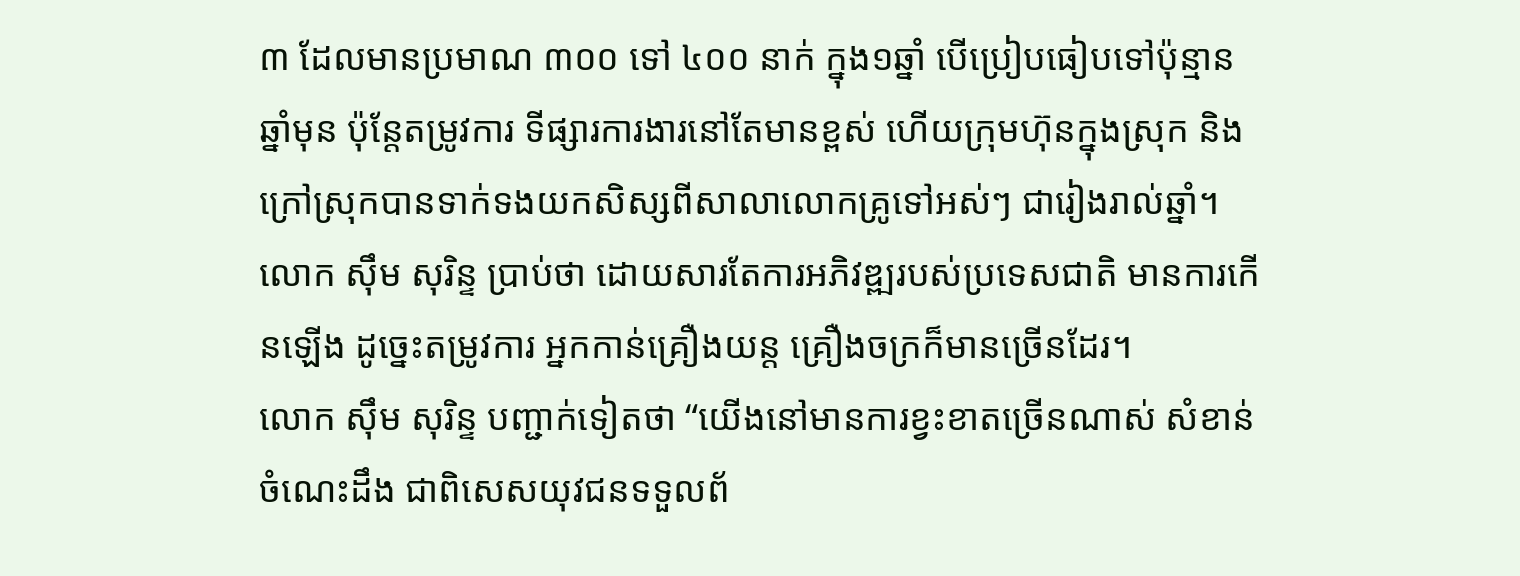៣ ដែលមានប្រមាណ ៣០០ ទៅ ៤០០ នាក់ ក្នុង១ឆ្នាំ បើប្រៀបធៀបទៅប៉ុន្មានឆ្នាំមុន ប៉ុន្តែតម្រូវការ ទីផ្សារការងារនៅតែមានខ្ពស់ ហើយក្រុមហ៊ុនក្នុងស្រុក និងក្រៅស្រុកបានទាក់ទងយកសិស្សពីសាលាលោកគ្រូទៅអស់ៗ ជារៀងរាល់ឆ្នាំ។
លោក ស៊ឹម សុរិន្ទ ប្រាប់ថា ដោយសារតែការអភិវឌ្ឍរបស់ប្រទេសជាតិ មានការកើនឡើង ដូច្នេះតម្រូវការ អ្នកកាន់គ្រឿងយន្ត គ្រឿងចក្រក៏មានច្រើនដែរ។
លោក ស៊ឹម សុរិន្ទ បញ្ជាក់ទៀតថា “យើងនៅមានការខ្វះខាតច្រើនណាស់ សំខាន់ចំណេះដឹង ជាពិសេសយុវជនទទួលព័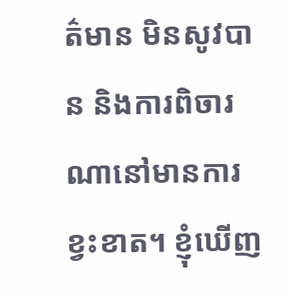ត៌មាន មិនសូវបាន និងការពិចារណានៅមានការខ្វះខាត។ ខ្ញុំឃើញ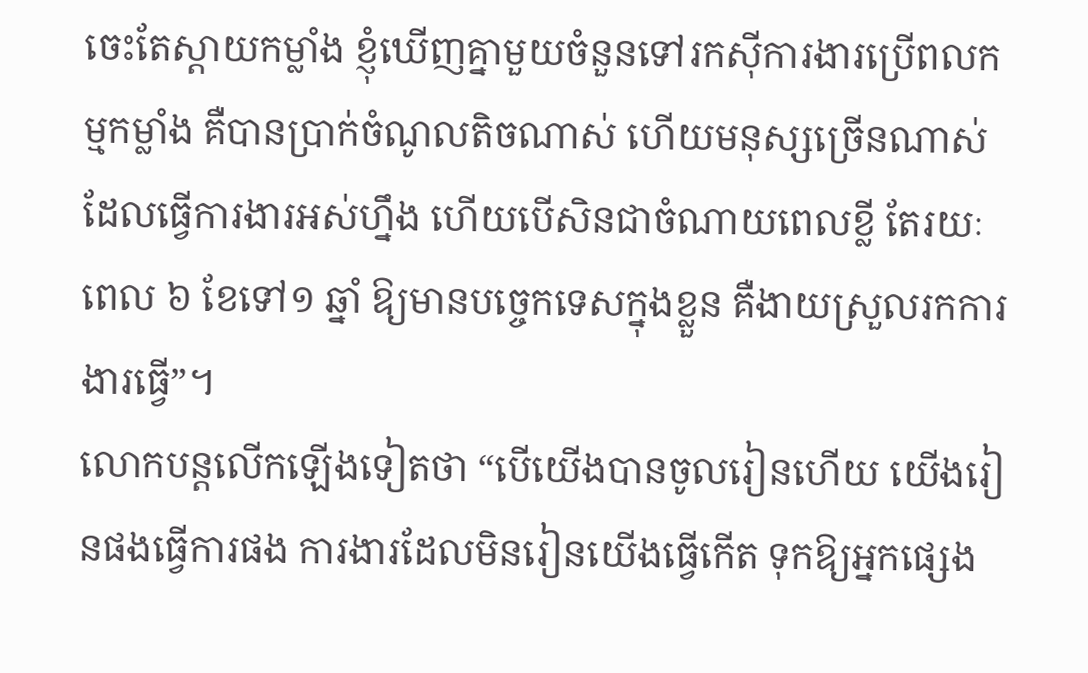ចេះតែស្ដាយកម្លាំង ខ្ញុំឃើញគ្នាមួយចំនួនទៅរកស៊ីការងារប្រើពលកម្មកម្លាំង គឺបានប្រាក់ចំណូលតិចណាស់ ហើយមនុស្សច្រើនណាស់ដែលធ្វើការងារអស់ហ្នឹង ហើយបើសិនជាចំណាយពេលខ្លី តែរយៈពេល ៦ ខែទៅ១ ឆ្នាំ ឱ្យមានបច្ចេកទេសក្នុងខ្លួន គឺងាយស្រួលរកការងារធ្វើ”។
លោកបន្តលើកឡើងទៀតថា “បើយើងបានចូលរៀនហើយ យើងរៀនផងធ្វើការផង ការងារដែលមិនរៀនយើងធ្វើកើត ទុកឱ្យអ្នកផ្សេង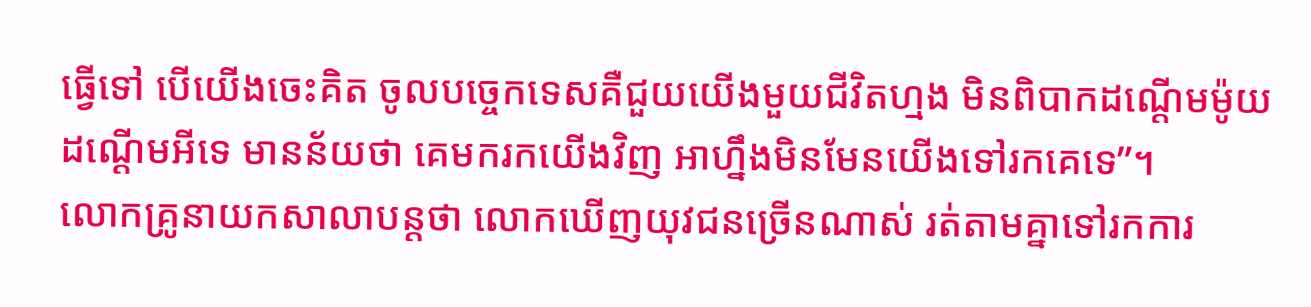ធ្វើទៅ បើយើងចេះគិត ចូលបច្ចេកទេសគឺជួយយើងមួយជីវិតហ្មង មិនពិបាកដណ្ដើមម៉ូយដណ្ដើមអីទេ មានន័យថា គេមករកយើងវិញ អាហ្នឹងមិនមែនយើងទៅរកគេទេ”។
លោកគ្រូនាយកសាលាបន្តថា លោកឃើញយុវជនច្រើនណាស់ រត់តាមគ្នាទៅរកការ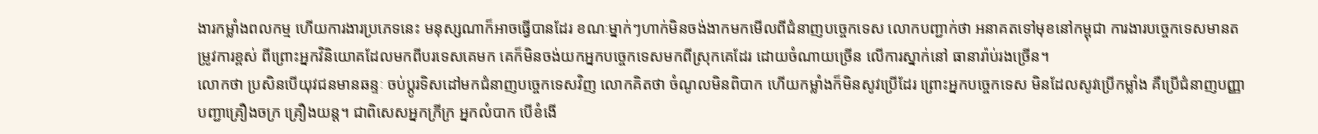ងារកម្លាំងពលកម្ម ហើយការងារប្រភេទនេះ មនុស្សណាក៏អាចធ្វើបានដែរ ខណៈម្នាក់ៗហាក់មិនចង់ងាកមកមើលពីជំនាញបច្ចេកទេស លោកបញ្ជាក់ថា អនាគតទៅមុខនៅកម្ពុជា ការងារបច្ចេកទេសមានតម្រូវការខ្ពស់ ពីព្រោះអ្នកវិនិយោគដែលមកពីបរទេសគេមក គេក៏មិនចង់យកអ្នកបច្ចេកទេសមកពីស្រុកគេដែរ ដោយចំណាយច្រើន លើការស្នាក់នៅ ធានារ៉ាប់រងច្រើន។
លោកថា ប្រសិនបើយុវជនមានឆន្ទៈ ចប់ប្ដូរទិសដៅមកជំនាញបច្ចេកទេសវិញ លោកគិតថា ចំណូលមិនពិបាក ហើយកម្លាំងក៏មិនសូវប្រើដែរ ព្រោះអ្នកបច្ចេកទេស មិនដែលសូវប្រើកម្លាំង គឺប្រើជំនាញបញ្ញា បញ្ជាគ្រឿងចក្រ គ្រឿងយន្ត។ ជាពិសេសអ្នកក្រីក្រ អ្នកលំបាក បើខំងើ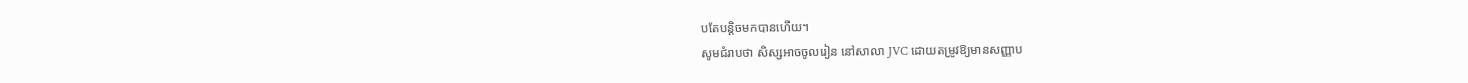បតែបន្តិចមកបានហើយ។
សូមជំរាបថា សិស្សអាចចូលរៀន នៅសាលា JVC ដោយតម្រូវឱ្យមានសញ្ញាប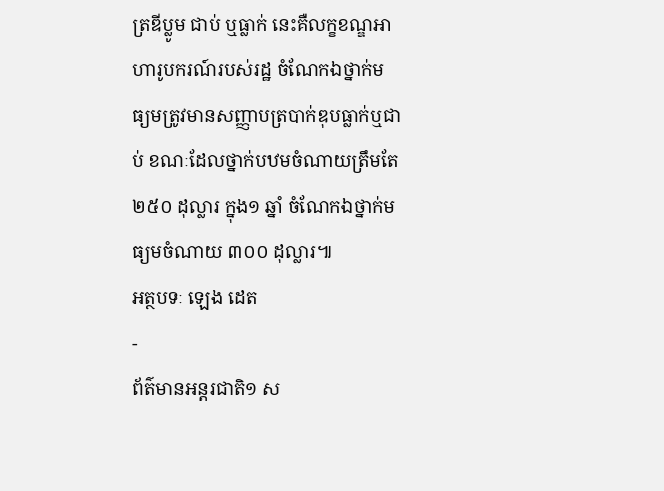ត្រឌីប្លូម ជាប់ ឬធ្លាក់ នេះគឺលក្ខខណ្ឌអាហារូបករណ៍របស់រដ្ឋ ចំណែកឯថ្នាក់មធ្យមត្រូវមានសញ្ញាបត្របាក់ឌុបធ្លាក់ឬជាប់ ខណៈដែលថ្នាក់បឋមចំណាយត្រឹមតែ ២៥០ ដុល្លារ ក្នុង១ ឆ្នាំ ចំណែកឯថ្នាក់មធ្យមចំណាយ ៣០០ ដុល្លារ៕
អត្ថបទៈ ឡេង ដេត
-
ព័ត៌មានអន្ដរជាតិ១ ស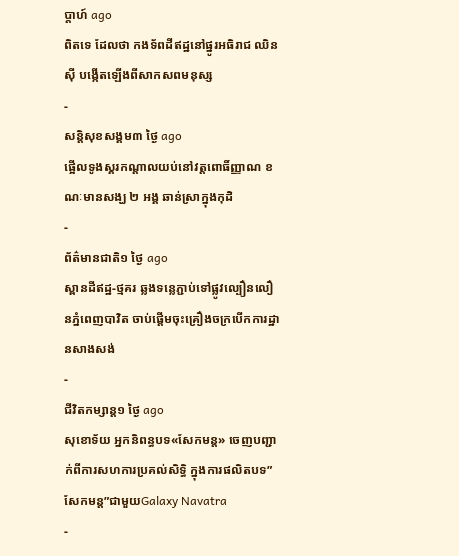ប្តាហ៍ ago
ពិតទេ ដែលថា កងទ័ពដីឥដ្ឋនៅផ្នូរអធិរាជ ឈិនស៊ី បង្កើតឡើងពីសាកសពមនុស្ស
-
សន្តិសុខសង្គម៣ ថ្ងៃ ago
ផ្អើលទូងស្គរកណ្ដាលយប់នៅវត្តពោធិ៍ញ្ញាណ ខណៈមានសង្ឃ ២ អង្គ ឆាន់ស្រាក្នុងកុដិ
-
ព័ត៌មានជាតិ១ ថ្ងៃ ago
ស្ពានដីឥដ្ឋ-ថ្មគរ ឆ្លងទន្លេភ្ជាប់ទៅផ្លូវល្បឿនលឿនភ្នំពេញបាវិត ចាប់ផ្តើមចុះគ្រឿងចក្របើកការដ្ឋានសាងសង់
-
ជីវិតកម្សាន្ដ១ ថ្ងៃ ago
សុខោទ័យ អ្នកនិពន្ធបទ«សែកមន្ដ» ចេញបញ្ជាក់ពីការសហការប្រគល់សិទ្ធិ ក្នុងការផលិតបទ”សែកមន្ត”ជាមួយGalaxy Navatra
-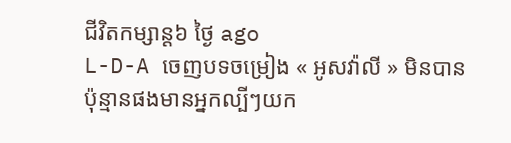ជីវិតកម្សាន្ដ៦ ថ្ងៃ ago
L-D-A ចេញបទចម្រៀង « អូសវ៉ាលី » មិនបានប៉ុន្មានផងមានអ្នកល្បីៗយក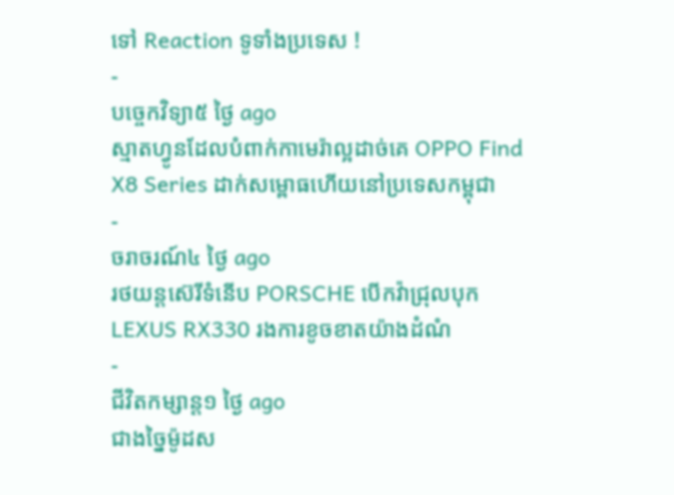ទៅ Reaction ទូទាំងប្រទេស !
-
បច្ចេកវិទ្យា៥ ថ្ងៃ ago
ស្មាតហ្វូនដែលបំពាក់កាមេរ៉ាល្អដាច់គេ OPPO Find X8 Series ដាក់សម្ពោធហើយនៅប្រទេសកម្ពុជា
-
ចរាចរណ៍៤ ថ្ងៃ ago
រថយន្តស៊េរីទំនើប PORSCHE បើកវ៉ាជ្រុលបុក LEXUS RX330 រងការខូចខាតយ៉ាងដំណំ
-
ជីវិតកម្សាន្ដ១ ថ្ងៃ ago
ជាងច្នៃម៉ូដស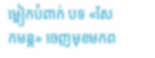ម្លៀកបំពាក់ បទ «សែកមន្ត» ចេញមុខមកព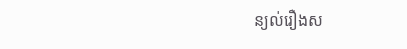ន្យល់រឿងស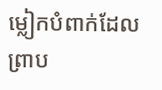ម្លៀកបំពាក់ដែល ព្រាប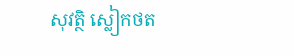សុវត្ថិ ស្លៀកថត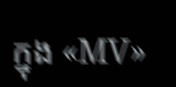ក្នុង «MV»